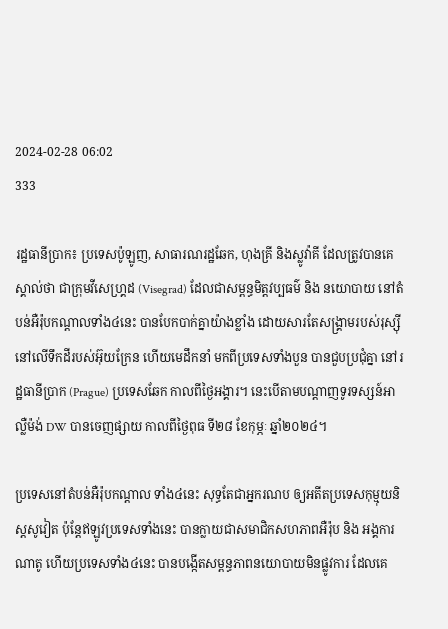2024-02-28 06:02
333

រដ្ឋធានីប្រាក៖ ប្រទេសប៉ូឡូញ, សាធារណរដ្ឋឆែក, ហុងគ្រី និងស្លូវ៉ាគី ដែលត្រូវបានគេស្គាល់ថា ជាក្រុមវីសេហ្គ្រដ (Visegrad) ដែលជាសម្ពន្ធមិត្តវប្បធម៌ និង នយោបាយ នៅតំបន់អឺរ៉ុបកណ្ដាលទាំង៤នេះ បានបែកបាក់គ្នាយ៉ាងខ្លាំង ដោយសារតែសង្រ្គាមរបស់រុស្ស៊ី នៅលើទឹកដីរបស់អ៊ុយក្រែន ហើយមេដឹកនាំ មកពីប្រទេសទាំងបួន បានជួបប្រជុំគ្នា នៅរដ្ឋធានីប្រាក (Prague) ប្រទេសឆែក កាលពីថ្ងៃអង្គារ។ នេះបើតាមបណ្ដាញទូរទស្សន៍អាល្លឺម៉ង់ DW បានចេញផ្សាយ កាលពីថ្ងៃពុធ ទី២៨ ខែកុម្ភៈ ឆ្នាំ២០២៤។

ប្រទេសនៅតំបន់អឺរ៉ុបកណ្ដាល ទាំង៤នេះ សុទ្ធតែជាអ្នករណប ឲ្យអតីតប្រទេសកុម្មុយនិស្ដសូវៀត ប៉ុន្ដែឥឡូវប្រទេសទាំងនេះ បានក្លាយជាសមាជិកសហភាពអឺរ៉ុប និង អង្គការណាតូ ហើយប្រទេសទាំង៤នេះ បានបង្កើតសម្ពន្ធភាពនយោបាយមិនផ្លូវការ ដែលគេ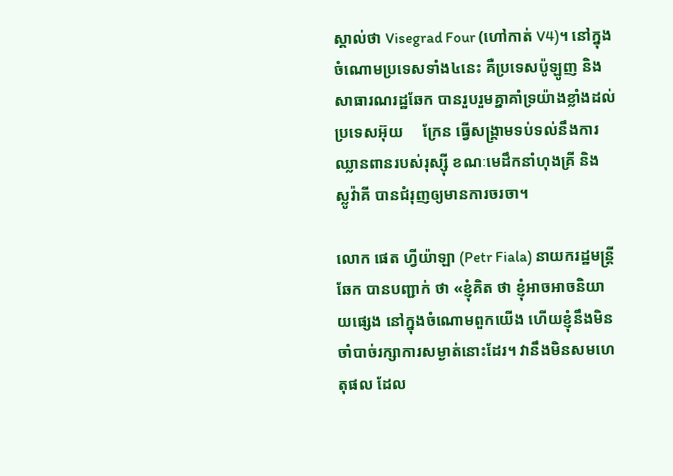ស្គាល់ថា Visegrad Four (ហៅកាត់ V4)។ នៅក្នុងចំណោមប្រទេសទាំង៤នេះ គឺប្រទេសប៉ូឡូញ និង សាធារណរដ្ឋឆែក បានរួបរួមគ្នាគាំទ្រយ៉ាងខ្លាំងដល់ប្រទេសអ៊ុយ     ក្រែន ធ្វើសង្គ្រាមទប់ទល់នឹងការឈ្លានពានរបស់រុស្ស៊ី ខណៈមេដឹកនាំហុងគ្រី និង ស្លូវ៉ាគី បានជំរុញឲ្យមានការចរចា។

លោក ផេត ហ្វីយ៉ាឡា (Petr Fiala) នាយករដ្ឋមន្រ្ដីឆែក បានបញ្ជាក់ ថា «ខ្ញុំគិត ថា ខ្ញុំអាចអាចនិយាយផ្សេង នៅក្នុងចំណោមពួកយើង ហើយខ្ញុំនឹងមិនចាំបាច់រក្សាការសម្ងាត់នោះដែរ។ វានឹងមិនសមហេតុផល ដែល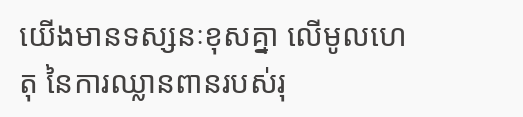យើងមានទស្សនៈខុសគ្នា លើមូលហេតុ នៃការឈ្លានពានរបស់រុ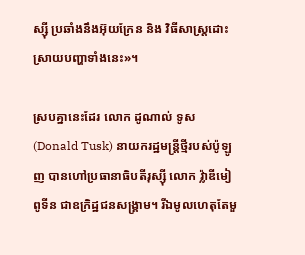ស្ស៊ី ប្រឆាំងនឹងអ៊ុយក្រែន និង វិធីសាស្រ្ដដោះស្រាយបញ្ហាទាំងនេះ»។

ស្របគ្នានេះដែរ លោក ដូណាល់ ទូស (Donald Tusk) នាយករដ្ឋមន្រ្ដីថ្មីរបស់ប៉ូឡូញ បានហៅប្រធានាធិបតីរុស្ស៊ី លោក វ៉្លាឌីមៀ ពូទីន ជាឧក្រិដ្ឋជនសង្គ្រាម។ រីឯមូលហេតុតែមួ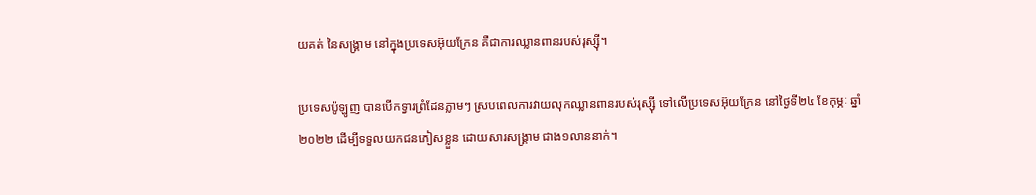យគត់ នៃសង្គ្រាម នៅក្នុងប្រទេសអ៊ុយក្រែន គឺជាការឈ្លានពានរបស់រុស្ស៊ី។

ប្រទេសប៉ូឡូញ បានបើកទ្វារព្រំដែនភ្លាមៗ ស្របពេលការវាយលុកឈ្លានពានរបស់រុស្ស៊ី ទៅលើប្រទេសអ៊ុយក្រែន នៅថ្ងៃទី២៤ ខែកុម្ភៈ ឆ្នាំ២០២២ ដើម្បីទទួលយកជនភៀសខ្លួន ដោយសារសង្គ្រាម ជាង១លាននាក់។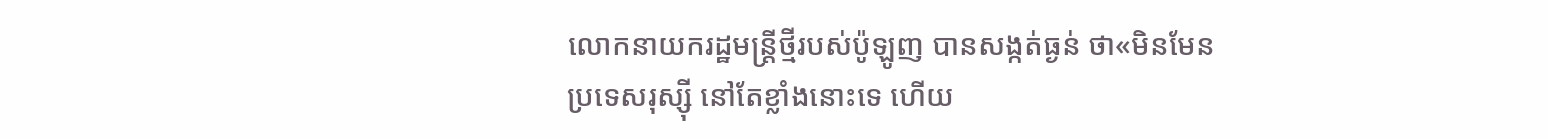លោកនាយករដ្ឋមន្រ្ដីថ្មីរបស់ប៉ូឡូញ បានសង្កត់ធ្ងន់ ថា«មិនមែនប្រទេសរុស្ស៊ី នៅតែខ្លាំងនោះទេ ហើយ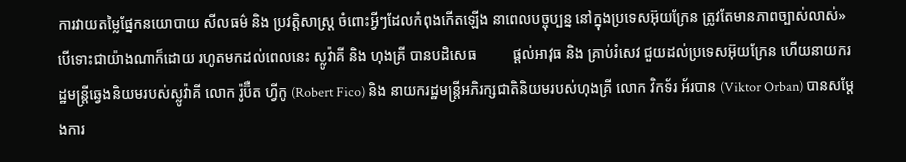ការវាយតម្លៃផ្នែកនយោបាយ សីលធម៌ និង ប្រវត្តិសាស្រ្ត ចំពោះអ្វីៗដែលកំពុងកើតឡើង នាពេលបច្ចុប្បន្ន នៅក្នុងប្រទេសអ៊ុយក្រែន ត្រូវតែមានភាពច្បាស់លាស់» បើទោះជាយ៉ាងណាក៏ដោយ រហូតមកដល់ពេលនេះ ស្លូវ៉ាគី និង ហុងគ្រី បានបដិសេធ          ផ្តល់អាវុធ និង គ្រាប់រំសេវ ជួយដល់ប្រទេសអ៊ុយក្រែន ហើយនាយករដ្ឋមន្ត្រីឆ្វេងនិយមរបស់ស្លូវ៉ាគី លោក រ៉ូប៊ឺត ហ្វីកូ (Robert Fico) និង នាយករដ្ឋមន្រ្ដីអភិរក្សជាតិនិយមរបស់ហុងគ្រី លោក វិកទ័រ អ័របាន (Viktor Orban) បានសម្តែងការ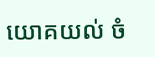យោគយល់ ចំ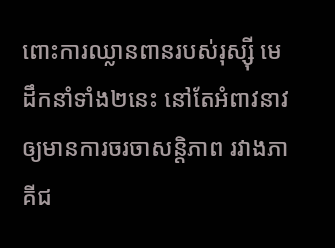ពោះការឈ្លានពានរបស់រុស្ស៊ី មេដឹកនាំទាំង២នេះ នៅតែអំពាវនាវឲ្យមានការចរចាសន្ដិភាព រវាងភាគីជ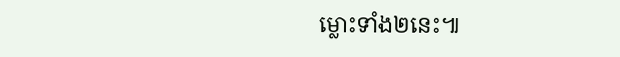ម្លោះទាំង២នេះ៕